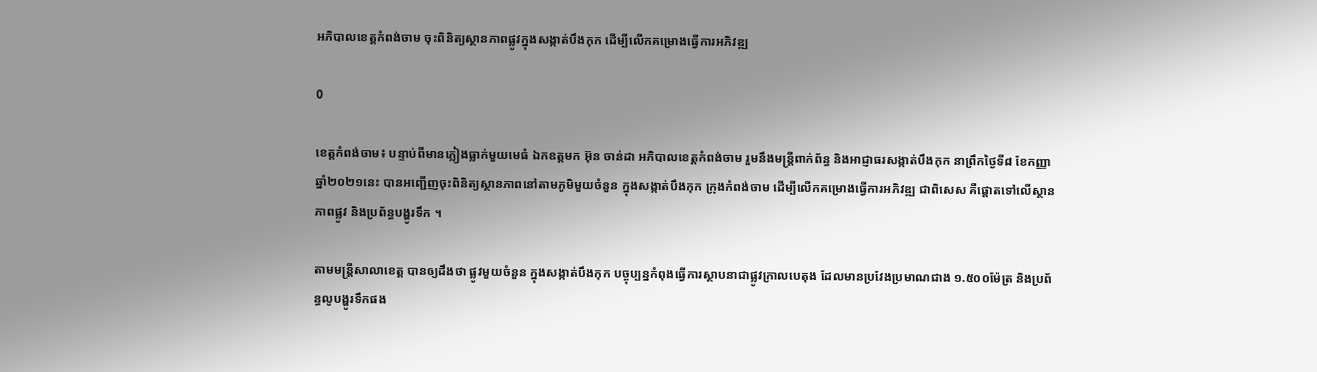អភិបាលខេត្តកំពង់ចាម ចុះពិនិត្យស្ថានភាពផ្លូវក្នុងសង្កាត់បឹងកុក ដើម្បីលើកគម្រោងធ្វើការអភិវឌ្ឍ

0

ខេត្តកំពង់ចាម៖ បន្ទាប់ពីមានភ្លៀងធ្លាក់មួយមេធំ ឯកឧត្តមក អ៊ុន ចាន់ដា អភិបាលខេត្តកំពង់ចាម រួមនឹងមន្ត្រីពាក់ព័ន្ធ និងអាជ្ញាធរសង្កាត់បឹងកុក នាព្រឹកថ្ងៃទី៨ ខែកញ្ញា ឆ្នាំ២០២១នេះ បានអញ្ជើញចុះពិនិត្យស្ថានភាពនៅតាមភូមិមួយចំនួន ក្នុងសង្កាត់បឹងកុក ក្រុងកំពង់ចាម ដើម្បីលើកគម្រោងធ្វើការអភិវឌ្ឍ ជាពិសេស គឺផ្ដោតទៅលើស្ថានភាពផ្លូវ និងប្រព័ន្ធបង្ហូរទឹក ។

តាមមន្ត្រីសាលាខេត្ត បានឲ្យដឹងថា ផ្លូវមួយចំនួន ក្នុងសង្កាត់បឹងកុក បច្ចុប្បន្នកំពុងធ្វើការស្ថាបនាជាផ្លូវក្រាលបេតុង ដែលមានប្រវែងប្រមាណជាង ១.៥០០ម៉ែត្រ និងប្រព័ន្ធលូបង្ហូរទឹកផង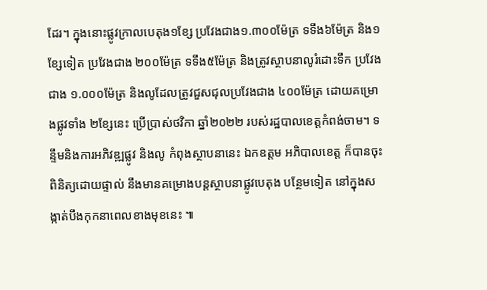ដែរ។ ក្នុងនោះផ្លូវក្រាលបេតុង១ខ្សែ ប្រវែងជាង១.៣០០ម៉ែត្រ ទទឹង៦ម៉ែត្រ និង១ខ្សែទៀត ប្រវែងជាង ២០០ម៉ែត្រ ទទឹង៥ម៉ែត្រ និងត្រូវស្ថាបនាលូរំដោះទឹក ប្រវែងជាង ១.០០០ម៉ែត្រ និងលូដែលត្រូវជួសជុលប្រវែងជាង ៤០០ម៉ែត្រ ដោយគម្រោងផ្លូវទាំង ២ខ្សែនេះ ប្រើប្រាស់ថវិកា ឆ្នាំ២០២២ របស់រដ្ឋបាលខេត្តកំពង់ចាម។ ទន្ទឹមនិងការអភិវឌ្ឍផ្លូវ និងលូ កំពុងស្ថាបនានេះ ឯកឧត្តម អភិបាលខេត្ត ក៏បានចុះពិនិត្យដោយផ្ទាល់ នឹងមានគម្រោងបន្តស្ថាបនាផ្លូវបេតុង បន្ថែមទៀត នៅក្នុងសង្កាត់បឹងកុកនាពេលខាងមុខនេះ ៕